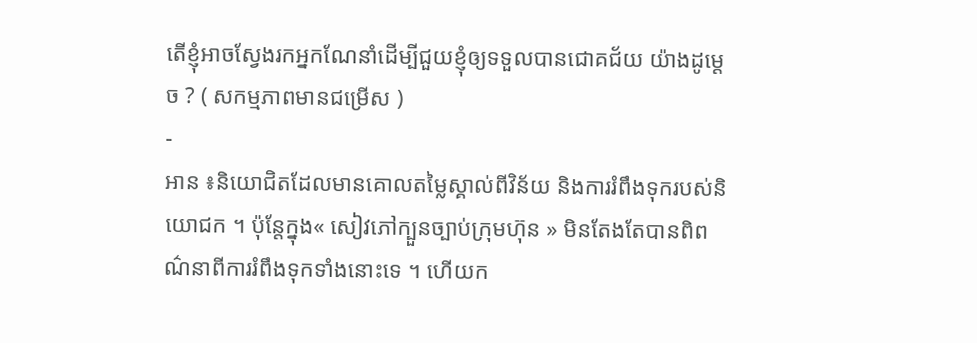តើខ្ញុំអាចស្វែងរកអ្នកណែនាំដើម្បីជួយខ្ញុំឲ្យទទួលបានជោគជ័យ យ៉ាងដូម្តេច ? ( សកម្មភាពមានជម្រើស )
-
អាន ៖និយោជិតដែលមានគោលតម្លៃស្គាល់ពីវិន័យ និងការរំពឹងទុករបស់និយោជក ។ ប៉ុន្តែក្នុង« សៀវភៅក្បួនច្បាប់ក្រុមហ៊ុន » មិនតែងតែបានពិពណ៌នាពីការរំពឹងទុកទាំងនោះទេ ។ ហើយក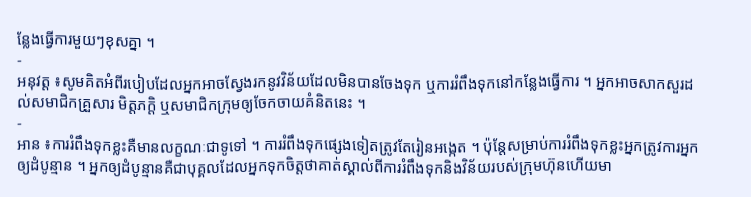ន្លែងធ្វើការមួយៗខុសគ្នា ។
-
អនុវត្ត ៖សូមគិតអំពីរបៀបដែលអ្នកអាចស្វែងរកនូវវិន័យដែលមិនបានចែងទុក ឬការរំពឹងទុកនៅកន្លែងធ្វើការ ។ អ្នកអាចសាកសួរដល់សមាជិកគ្រួសារ មិត្តភក្តិ ឬសមាជិកក្រុមឲ្យចែកចាយគំនិតនេះ ។
-
អាន ៖ការរំពឹងទុកខ្លះគឺមានលក្ខណៈជាទូទៅ ។ ការរំពឹងទុកផ្សេងទៀតត្រូវតែរៀនអង្កេត ។ ប៉ុន្តែសម្រាប់ការរំពឹងទុកខ្លះអ្នកត្រូវការអ្នកឲ្យដំបូន្មាន ។ អ្នកឲ្យដំបូន្មានគឺជាបុគ្គលដែលអ្នកទុកចិត្តថាគាត់ស្គាល់ពីការរំពឹងទុកនិងវិន័យរបស់ក្រុមហ៊ុនហើយមា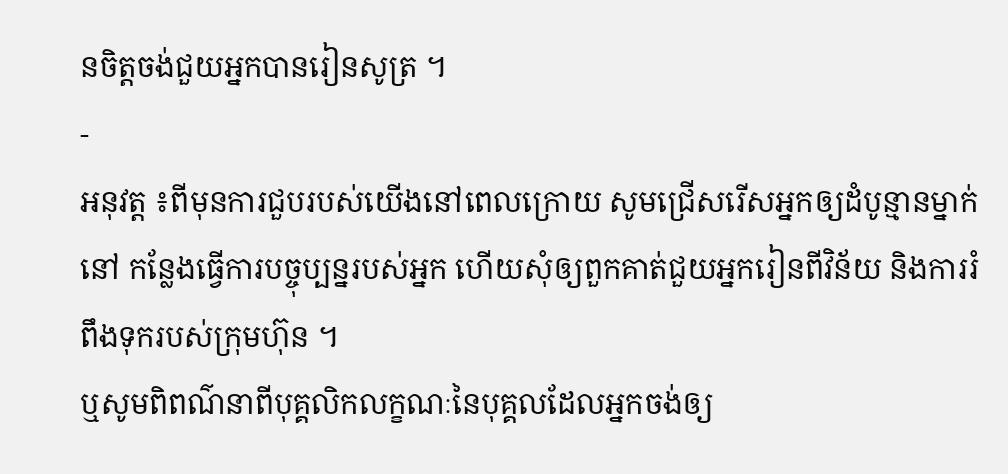នចិត្តចង់ជួយអ្នកបានរៀនសូត្រ ។
-
អនុវត្ត ៖ពីមុនការជួបរបស់យើងនៅពេលក្រោយ សូមជ្រើសរើសអ្នកឲ្យដំបូន្មានម្នាក់នៅ កន្លែងធ្វើការបច្ចុប្បន្នរបស់អ្នក ហើយសុំឲ្យពួកគាត់ជួយអ្នករៀនពីវិន័យ និងការរំពឹងទុករបស់ក្រុមហ៊ុន ។
ឬសូមពិពណ៌នាពីបុគ្គលិកលក្ខណៈនៃបុគ្គលដែលអ្នកចង់ឲ្យ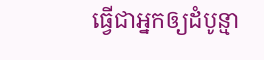ធ្វើជាអ្នកឲ្យដំបូន្មា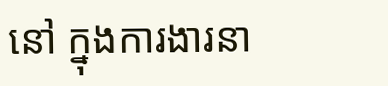នៅ ក្នុងការងារនា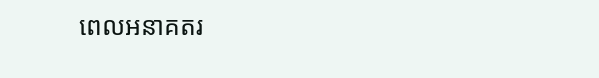ពេលអនាគតរ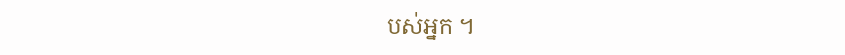បស់អ្នក ។